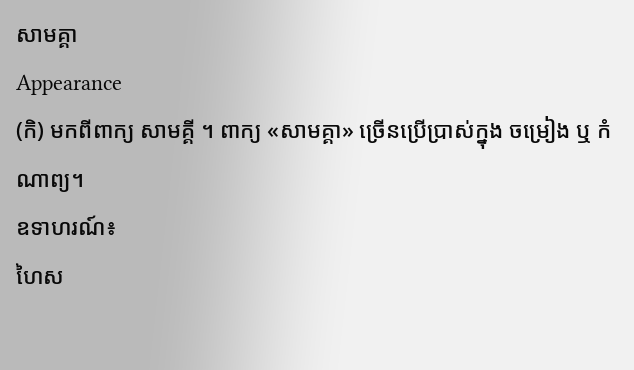សាមគ្គា
Appearance
(កិ) មកពីពាក្យ សាមគ្គី ។ ពាក្យ «សាមគ្គា» ច្រើនប្រើប្រាស់ក្នុង ចម្រៀង ឬ កំណាព្យ។
ឧទាហរណ៍៖
ហៃស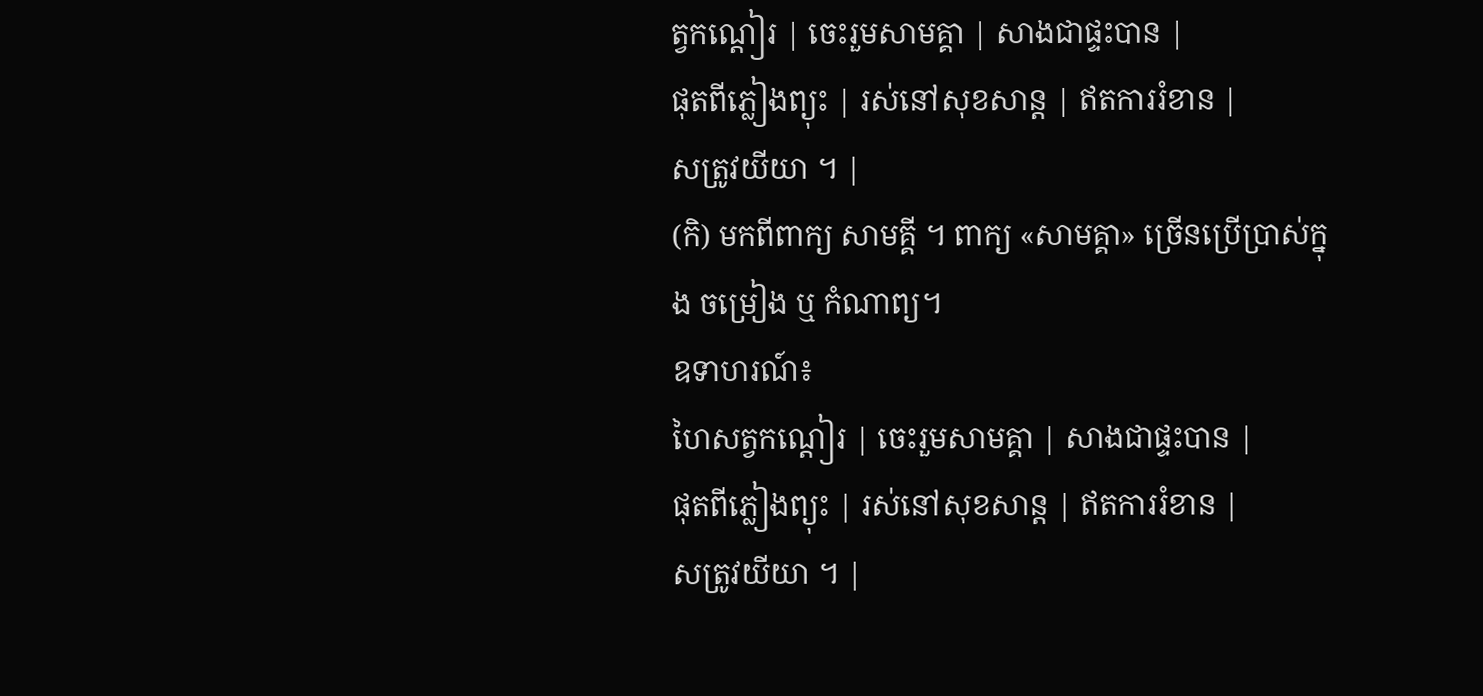ត្វកណ្ដៀរ | ចេះរួមសាមគ្គា | សាងជាផ្ទះបាន |
ផុតពីភ្លៀងព្យុះ | រស់នៅសុខសាន្ត | ឥតការរំខាន |
សត្រូវយីយា ។ |
(កិ) មកពីពាក្យ សាមគ្គី ។ ពាក្យ «សាមគ្គា» ច្រើនប្រើប្រាស់ក្នុង ចម្រៀង ឬ កំណាព្យ។
ឧទាហរណ៍៖
ហៃសត្វកណ្ដៀរ | ចេះរួមសាមគ្គា | សាងជាផ្ទះបាន |
ផុតពីភ្លៀងព្យុះ | រស់នៅសុខសាន្ត | ឥតការរំខាន |
សត្រូវយីយា ។ |